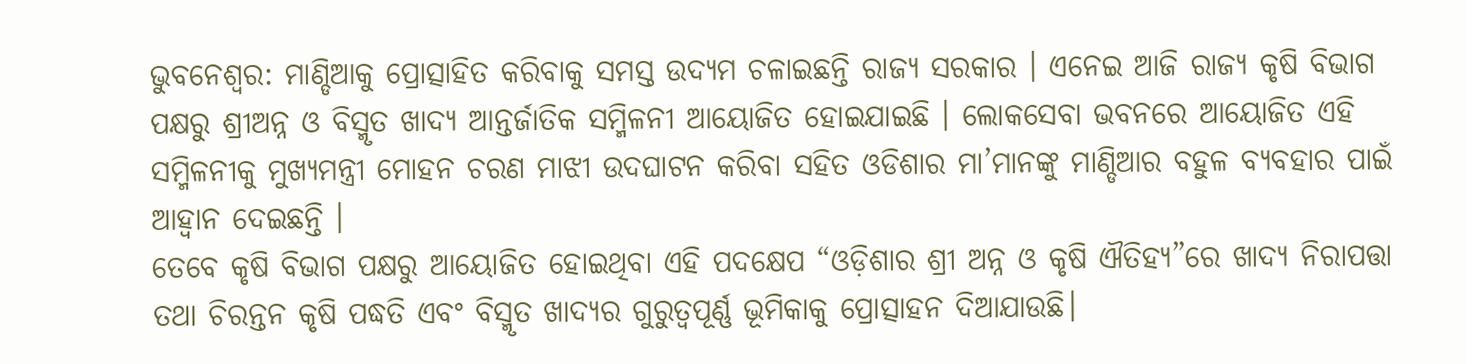ଭୁବନେଶ୍ବର: ମାଣ୍ଡିଆକୁ ପ୍ରୋତ୍ସାହିତ କରିବାକୁ ସମସ୍ତ ଉଦ୍ୟମ ଚଳାଇଛନ୍ତି ରାଜ୍ୟ ସରକାର । ଏନେଇ ଆଜି ରାଜ୍ୟ କୃଷି ବିଭାଗ ପକ୍ଷରୁ ଶ୍ରୀଅନ୍ନ ଓ ବିସ୍ମୃତ ଖାଦ୍ୟ ଆନ୍ତର୍ଜାତିକ ସମ୍ମିଳନୀ ଆୟୋଜିତ ହୋଇଯାଇଛି । ଲୋକସେବା ଭବନରେ ଆୟୋଜିତ ଏହି ସମ୍ମିଳନୀକୁ ମୁଖ୍ୟମନ୍ତ୍ରୀ ମୋହନ ଚରଣ ମାଝୀ ଉଦଘାଟନ କରିବା ସହିତ ଓଡିଶାର ମା’ମାନଙ୍କୁ ମାଣ୍ଡିଆର ବହୁଳ ବ୍ୟବହାର ପାଇଁ ଆହ୍ବାନ ଦେଇଛନ୍ତି ।
ତେବେ କୃଷି ବିଭାଗ ପକ୍ଷରୁ ଆୟୋଜିତ ହୋଇଥିବା ଏହି ପଦକ୍ଷେପ “ଓଡ଼ିଶାର ଶ୍ରୀ ଅନ୍ନ ଓ କୃଷି ଐତିହ୍ୟ”ରେ ଖାଦ୍ୟ ନିରାପତ୍ତା ତଥା ଚିରନ୍ତନ କୃଷି ପଦ୍ଧତି ଏବଂ ବିସ୍ମୃତ ଖାଦ୍ୟର ଗୁରୁତ୍ୱପୂର୍ଣ୍ଣ ଭୂମିକାକୁ ପ୍ରୋତ୍ସାହନ ଦିଆଯାଉଛି।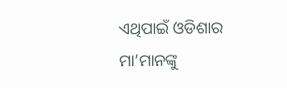ଏଥିପାଇଁ ଓଡିଶାର ମା’ମାନଙ୍କୁ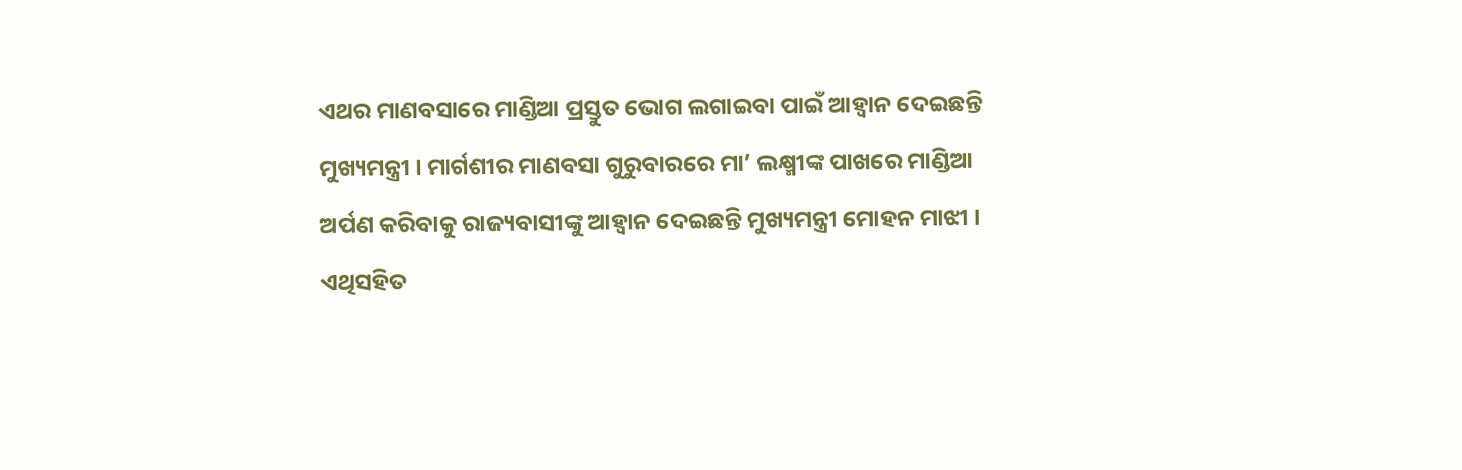ଏଥର ମାଣବସାରେ ମାଣ୍ଡିଆ ପ୍ରସ୍ତୁତ ଭୋଗ ଲଗାଇବା ପାଇଁ ଆହ୍ବାନ ଦେଇଛନ୍ତି ମୁଖ୍ୟମନ୍ତ୍ରୀ । ମାର୍ଗଶୀର ମାଣବସା ଗୁରୁବାରରେ ମା’ ଲକ୍ଷ୍ମୀଙ୍କ ପାଖରେ ମାଣ୍ଡିଆ ଅର୍ପଣ କରିବାକୁ ରାଜ୍ୟବାସୀଙ୍କୁ ଆହ୍ବାନ ଦେଇଛନ୍ତି ମୁଖ୍ୟମନ୍ତ୍ରୀ ମୋହନ ମାଝୀ ।
ଏଥିସହିତ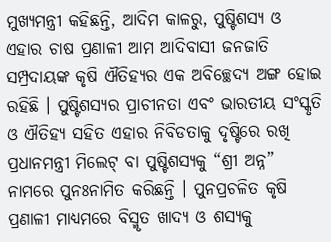ମୁଖ୍ୟମନ୍ତ୍ରୀ କହିଛନ୍ତି, ଆଦିମ କାଳରୁ, ପୁଷ୍ଟିଶସ୍ୟ ଓ ଏହାର ଚାଷ ପ୍ରଣାଳୀ ଆମ ଆଦିବାସୀ ଜନଜାତି ସମ୍ପ୍ରଦାୟଙ୍କ କୃଷି ଐତିହ୍ୟର ଏକ ଅବିଚ୍ଛେଦ୍ୟ ଅଙ୍ଗ ହୋଇ ରହିଛି । ପୁଷ୍ଟିଶସ୍ୟର ପ୍ରାଚୀନତା ଏବଂ ଭାରତୀୟ ସଂସ୍କୃତି ଓ ଐତିହ୍ୟ ସହିତ ଏହାର ନିବିଡତାକୁ ଦୃଷ୍ଟିରେ ରଖି ପ୍ରଧାନମନ୍ତ୍ରୀ ମିଲେଟ୍ ବା ପୁଷ୍ଟିଶସ୍ୟକୁ “ଶ୍ରୀ ଅନ୍ନ” ନାମରେ ପୁନଃନାମିତ କରିଛନ୍ତି । ପୁନପ୍ରଚଳିତ କୃଷି ପ୍ରଣାଳୀ ମାଧ୍ୟମରେ ବିସ୍ମୃତ ଖାଦ୍ୟ ଓ ଶସ୍ୟକୁ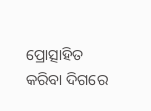ପ୍ରୋତ୍ସାହିତ କରିବା ଦିଗରେ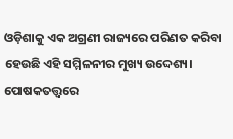ଓଡ଼ିଶାକୁ ଏକ ଅଗ୍ରଣୀ ରାଜ୍ୟରେ ପରିଣତ କରିବା ହେଉଛି ଏହି ସମ୍ମିଳନୀର ମୁଖ୍ୟ ଉଦ୍ଦେଶ୍ୟ। ପୋଷକତତ୍ତ୍ଵରେ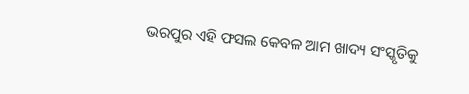ଭରପୁର ଏହି ଫସଲ କେବଳ ଆମ ଖାଦ୍ୟ ସଂସ୍କୃତିକୁ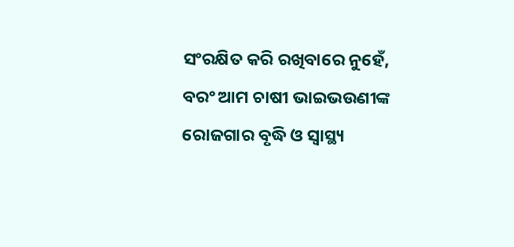ସଂରକ୍ଷିତ କରି ରଖିବାରେ ନୁହେଁ, ବରଂ ଆମ ଚାଷୀ ଭାଇଭଉଣୀଙ୍କ ରୋଜଗାର ବୃଦ୍ଧି ଓ ସ୍ଵାସ୍ଥ୍ୟ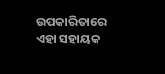ଉପକାରିତାରେ ଏହା ସହାୟକ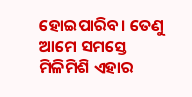ହୋଇପାରିବ। ତେଣୁ ଆମେ ସମସ୍ତେ ମିଳିମିଶି ଏହାର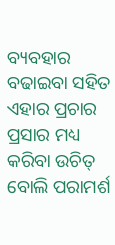ବ୍ୟବହାର ବଢାଇବା ସହିତ ଏହାର ପ୍ରଚାର ପ୍ରସାର ମଧ୍ୟ କରିବା ଉଚିତ୍ ବୋଲି ପରାମର୍ଶ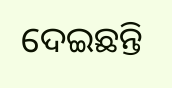ଦେଇଛନ୍ତି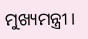ମୁଖ୍ୟମନ୍ତ୍ରୀ ।